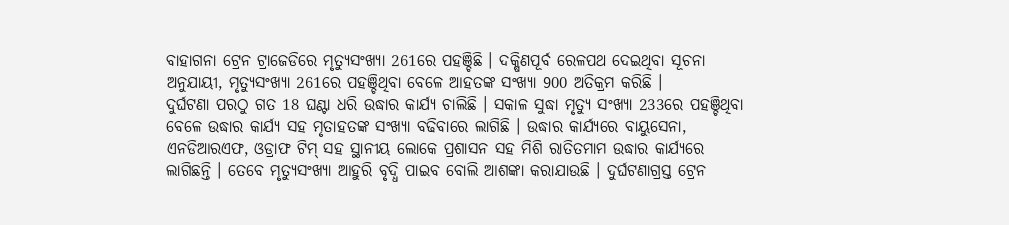ବାହାଗନା ଟ୍ରେନ ଟ୍ରାଜେଡିରେ ମୃତ୍ୟୁସଂଖ୍ୟା 261ରେ ପହଞ୍ଚିଛି । ଦକ୍ଷିଣପୂର୍ବ ରେଳପଥ ଦେଇଥିବା ସୂଚନା ଅନୁଯାୟୀ, ମୃତ୍ୟୁସଂଖ୍ୟା 261ରେ ପହଞ୍ଚିଥିବା ବେଳେ ଆହତଙ୍କ ସଂଖ୍ୟା 900 ଅତିକ୍ରମ କରିଛି ।
ଦୁର୍ଘଟଣା ପରଠୁ ଗତ 18 ଘଣ୍ଟା ଧରି ଉଦ୍ଧାର କାର୍ଯ୍ୟ ଚାଲିଛି । ସକାଳ ସୁଦ୍ଧା ମୃତ୍ୟୁ ସଂଖ୍ୟା 233ରେ ପହଞ୍ଚିଥିବା ବେଳେ ଉଦ୍ଧାର କାର୍ଯ୍ୟ ସହ ମୃତାହତଙ୍କ ସଂଖ୍ୟା ବଢିବାରେ ଲାଗିଛି । ଉଦ୍ଧାର କାର୍ଯ୍ୟରେ ବାୟୁସେନା, ଏନଡିଆରଏଫ, ଓଡ୍ରାଫ ଟିମ୍ ସହ ସ୍ଥାନୀୟ ଲୋକେ ପ୍ରଶାସନ ସହ ମିଶି ରାତିତମାମ ଉଦ୍ଧାର କାର୍ଯ୍ୟରେ ଲାଗିଛନ୍ତି । ତେବେ ମୃତ୍ୟୁସଂଖ୍ୟା ଆହୁରି ବୃଦ୍ଧି ପାଇବ ବୋଲି ଆଶଙ୍କା କରାଯାଉଛି । ଦୁର୍ଘଟଣାଗ୍ରସ୍ତ ଟ୍ରେନ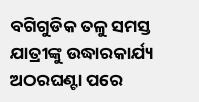ବଗିଗୁଡିକ ତଳୁ ସମସ୍ତ ଯାତ୍ରୀଙ୍କୁ ଉଦ୍ଧାରକାର୍ଯ୍ୟ ଅଠରଘଣ୍ଟା ପରେ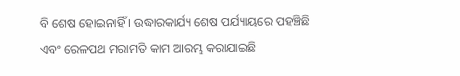ବି ଶେଷ ହୋଇନାହିଁ । ଉଦ୍ଧାରକାର୍ଯ୍ୟ ଶେଷ ପର୍ଯ୍ୟାୟରେ ପହଞ୍ଚିଛି ଏବଂ ରେଳପଥ ମରାମତି କାମ ଆରମ୍ଭ କରାଯାଇଛି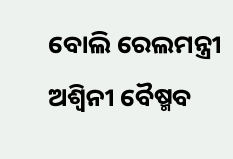ବୋଲି ରେଲମନ୍ତ୍ରୀ ଅଶ୍ବିନୀ ବୈଷ୍ମବ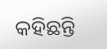କହିଛନ୍ତି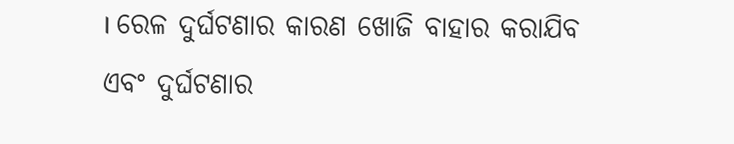। ରେଳ ଦୁର୍ଘଟଣାର କାରଣ ଖୋଜି ବାହାର କରାଯିବ ଏବଂ ଦୁର୍ଘଟଣାର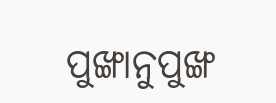ପୁଙ୍ଖାନୁପୁଙ୍ଖ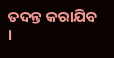ତଦନ୍ତ କରାଯିବ ।